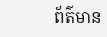ព័ត៌មាន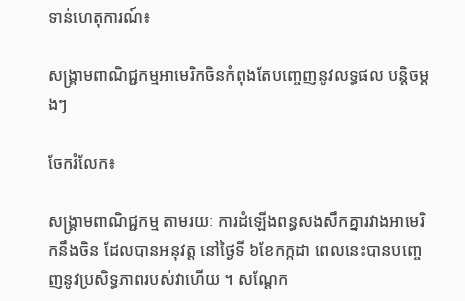ទាន់ហេតុការណ៍៖

សង្គ្រាមពាណិជ្ជកម្មអាមេរិកចិនកំពុងតែបញ្ចេញនូវលទ្ធផល បន្តិចម្តងៗ

ចែករំលែក៖

សង្គ្រាមពាណិជ្ជកម្ម តាមរយៈ ការដំឡើងពន្ធសងសឹកគ្នារវាងអាមេរិកនឹងចិន ដែលបានអនុវត្ត នៅថ្ងៃទី ៦ខែកក្កដា ពេលនេះបានបញ្ចេញនូវប្រសិទ្ធភាពរបស់វាហើយ ។ សណ្តែក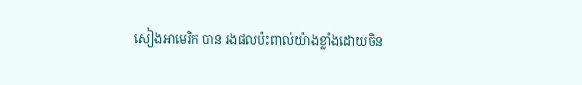សៀងអាមេរិក បាន រងផលប៉ះពាល់យ៉ាងខ្លាំងដោយចិន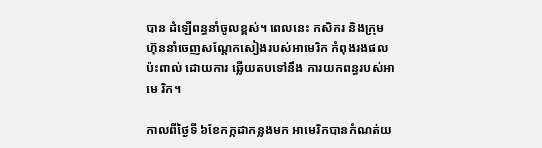បាន ដំឡើពន្ធនាំចូលខ្ពស់។ ពេលនេះ កសិករ និងក្រុមហ៊ុននាំចេញសណ្តែកសៀងរបស់អាមេរិក កំពុងរងផលប៉ះពាល់ ដោយការ ឆ្លើយតបទៅនឹង ការយកពន្ធរបស់អាមេ រិក។

កាលពីថ្ងៃទី ៦ខែកក្កដាកន្លងមក អាមេរិកបានកំណត់យ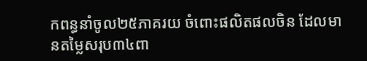កពន្ធនាំចូល២៥ភាគរយ ចំពោះផលិតផលចិន ដែលមានតម្លៃសរុប៣៤ពា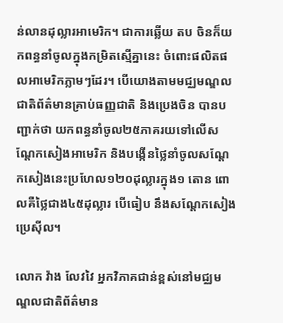ន់លានដុល្លារអាមេរិក។ ជាការឆ្លើយ តប ចិនក៏យកពន្ធនាំចូលក្នុងកម្រិតស្មើគ្នានេះ ចំពោះផលិតផលអាមេរិកភ្លាមៗដែរ។ បើយោងតាមមជ្ឈមណ្ឌលជាតិព័ត៌មានគ្រាប់ធញ្ញជាតិ និងប្រេងចិន បានបញ្ជាក់ថា យកពន្ធនាំចូល២៥ភាគរយទៅលើសណ្តែកសៀងអាមេរិក និងបង្កើនថ្លៃនាំចូលសណ្តែកសៀងនេះប្រហែល១២០ដុល្លារក្នុង១ តោន ពោលគឺថ្លៃជាង៤៥ដុល្លារ បើធៀប នឹងសណ្តែកសៀងប្រេស៊ីល។

លោក វ៉ាង លែវវៃ អ្នកវិភាគជាន់ខ្ពស់នៅមជ្ឈមណ្ឌលជាតិព័ត៌មាន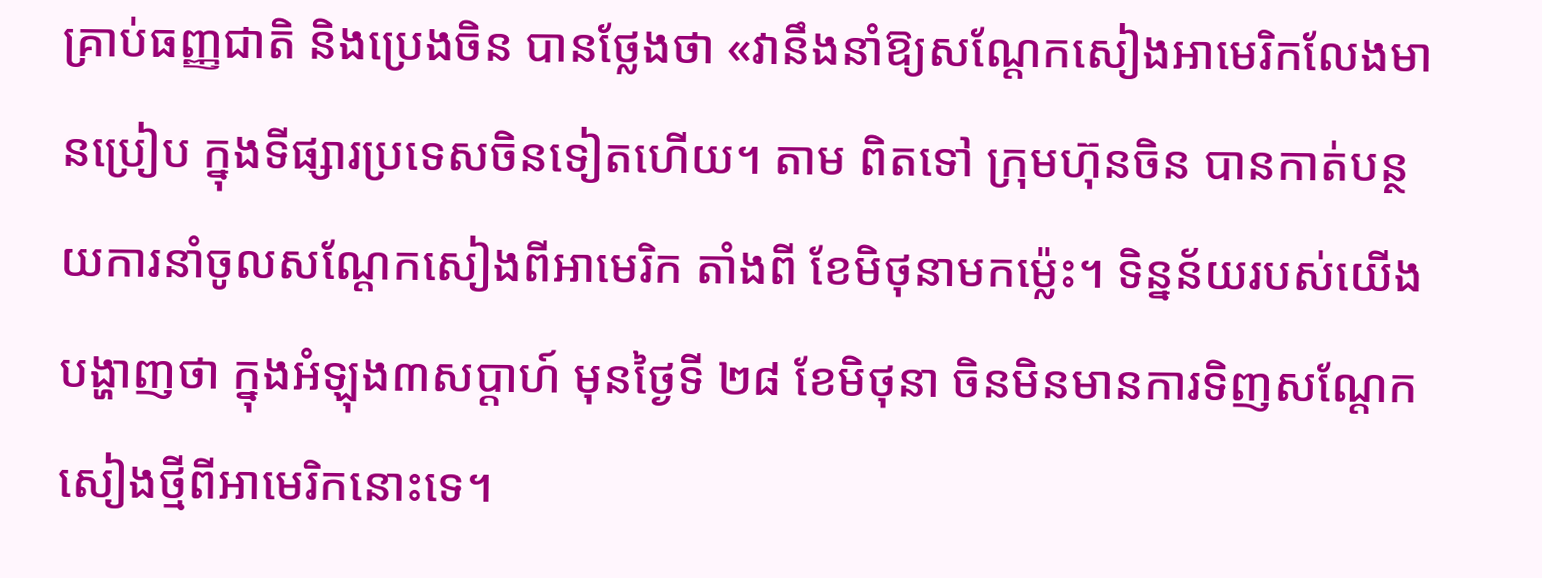គ្រាប់ធញ្ញជាតិ និងប្រេងចិន បានថ្លែងថា «វានឹងនាំឱ្យសណ្តែកសៀងអាមេរិកលែងមានប្រៀប ក្នុងទីផ្សារប្រទេសចិនទៀតហើយ។ តាម ពិតទៅ ក្រុមហ៊ុនចិន បានកាត់បន្ថយការនាំចូលសណ្តែកសៀងពីអាមេរិក តាំងពី ខែមិថុនាមកម្ល៉េះ។ ទិន្នន័យរបស់យើង បង្ហាញថា ក្នុងអំឡុង៣សប្តាហ៍ មុនថ្ងៃទី ២៨ ខែមិថុនា ចិនមិនមានការទិញសណ្តែកសៀងថ្មីពីអាមេរិកនោះទេ។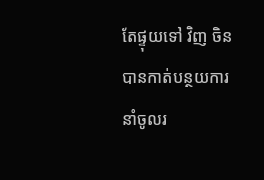តែផ្ទុយទៅ វិញ ចិនបានកាត់បន្ថយការនាំចូលរ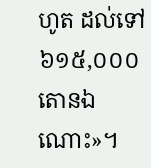ហូត ដល់ទៅ៦១៥,០០០តោនឯណោះ»។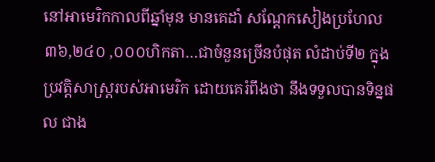នៅអាមេរិកកាលពីឆ្នាំមុន មានគេដាំ សណ្តែកសៀងប្រហែល៣៦,២៤០ ,០០០ហិកតា…ជាចំនួនច្រើនបំផុត លំដាប់ទី២ ក្នុងប្រវត្តិសាស្ត្ររបស់អាមេរិក ដោយគេរំពឹងថា នឹងទទួលបានទិន្នផល ជាង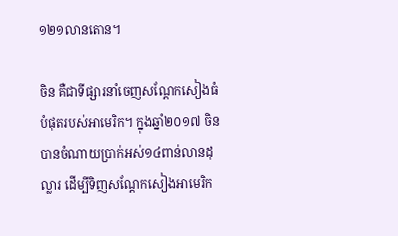១២១លានតោន។

ចិន គឺជាទីផ្សារនាំចេញសណ្តែកសៀងធំបំផុតរបស់អាមេរិក។ ក្នុងឆ្នាំ២០១៧ ចិនបានចំណាយប្រាក់អស់១៤ពាន់លានដុល្លារ ដើម្បីទិញសណ្តែកសៀងអាមេរិក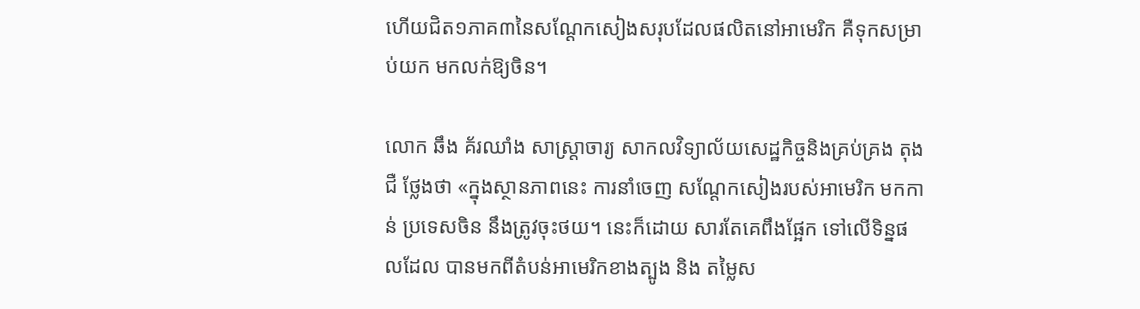ហើយជិត១ភាគ៣នៃសណ្តែកសៀងសរុបដែលផលិតនៅអាមេរិក គឺទុកសម្រាប់យក មកលក់ឱ្យចិន។

លោក ឆឹង គ័រឈាំង សាស្ត្រាចារ្យ សាកលវិទ្យាល័យសេដ្ឋកិច្ចនិងគ្រប់គ្រង តុងជឺ ថ្លែងថា «ក្នុងស្ថានភាពនេះ ការនាំចេញ សណ្តែកសៀងរបស់អាមេរិក មកកាន់ ប្រទេសចិន នឹងត្រូវចុះថយ។ នេះក៏ដោយ សារតែគេពឹងផ្អែក ទៅលើទិន្នផលដែល បានមកពីតំបន់អាមេរិកខាងត្បូង និង តម្លៃស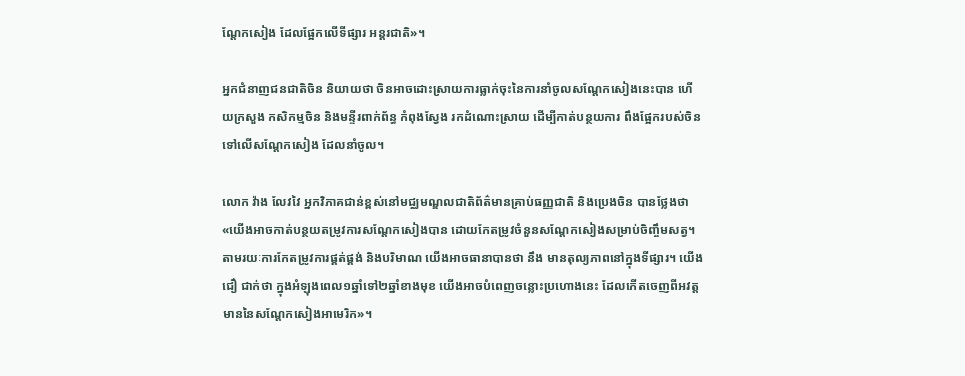ណ្តែកសៀង ដែលផ្អែកលើទីផ្សារ អន្តរជាតិ»។

អ្នកជំនាញជនជាតិចិន និយាយថា ចិនអាចដោះស្រាយការធ្លាក់ចុះនៃការនាំចូលសណ្តែកសៀងនេះបាន ហើយក្រសួង កសិកម្មចិន និងមន្ទីរពាក់ព័ន្ធ កំពុងស្វែង រកដំណោះស្រាយ ដើម្បីកាត់បន្ថយការ ពឹងផ្អែករបស់ចិន ទៅលើសណ្តែកសៀង ដែលនាំចូល។

លោក វ៉ាង លែវវៃ អ្នកវិភាគជាន់ខ្ពស់នៅមជ្ឈមណ្ឌលជាតិព័ត៌មានគ្រាប់ធញ្ញជាតិ និងប្រេងចិន បានថ្លែងថា «យើងអាចកាត់បន្ថយតម្រូវការសណ្តែកសៀងបាន ដោយកែតម្រូវចំនួនសណ្តែកសៀងសម្រាប់ចិញ្ចឹមសត្វ។ តាមរយៈការកែតម្រូវការផ្គត់ផ្គង់ និងបរិមាណ យើងអាចធានាបានថា នឹង មានតុល្យភាពនៅក្នុងទីផ្សារ។ យើងជឿ ជាក់ថា ក្នុងអំឡុងពេល១ឆ្នាំទៅ២ឆ្នាំខាងមុខ យើងអាចបំពេញចន្លោះប្រហោងនេះ ដែលកើតចេញពីអវត្តមាននៃសណ្តែកសៀងអាមេរិក»។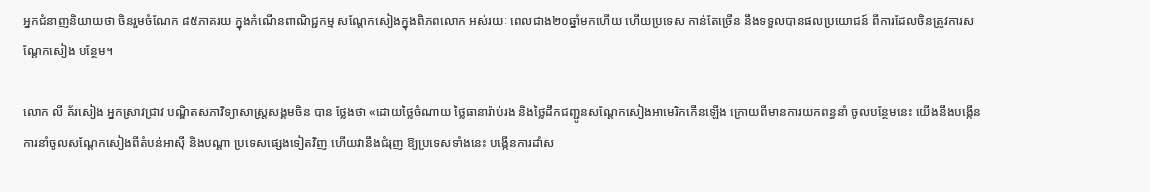អ្នកជំនាញនិយាយថា ចិនរួមចំណែក ៨៥ភាគរយ ក្នុងកំណើនពាណិជ្ជកម្ម សណ្តែកសៀងក្នុងពិភពលោក អស់រយៈ ពេលជាង២០ឆ្នាំមកហើយ ហើយប្រទេស កាន់តែច្រើន នឹងទទួលបានផលប្រយោជន៍ ពីការដែលចិនត្រូវការសណ្តែកសៀង បន្ថែម។

លោក លី គ័រសៀង អ្នកស្រាវជ្រាវ បណ្ឌិតសភាវិទ្យាសាស្ត្រសង្គមចិន បាន ថ្លែងថា «ដោយថ្លៃចំណាយ ថ្លៃធានារ៉ាប់រង និងថ្លៃដឹកជញ្ជូនសណ្តែកសៀងអាមេរិកកើនឡើង ក្រោយពីមានការយកពន្ធនាំ ចូលបន្ថែមនេះ យើងនឹងបង្កើនការនាំចូលសណ្តែកសៀងពីតំបន់អាស៊ី និងបណ្តា ប្រទេសផ្សេងទៀតវិញ ហើយវានឹងជំរុញ ឱ្យប្រទេសទាំងនេះ បង្កើនការដាំស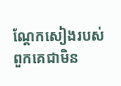ណ្តែកសៀងរបស់ពួកគេជាមិន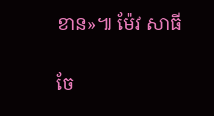ខាន»៕ ម៉ែវ សាធី


ចែ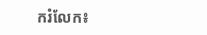ករំលែក៖